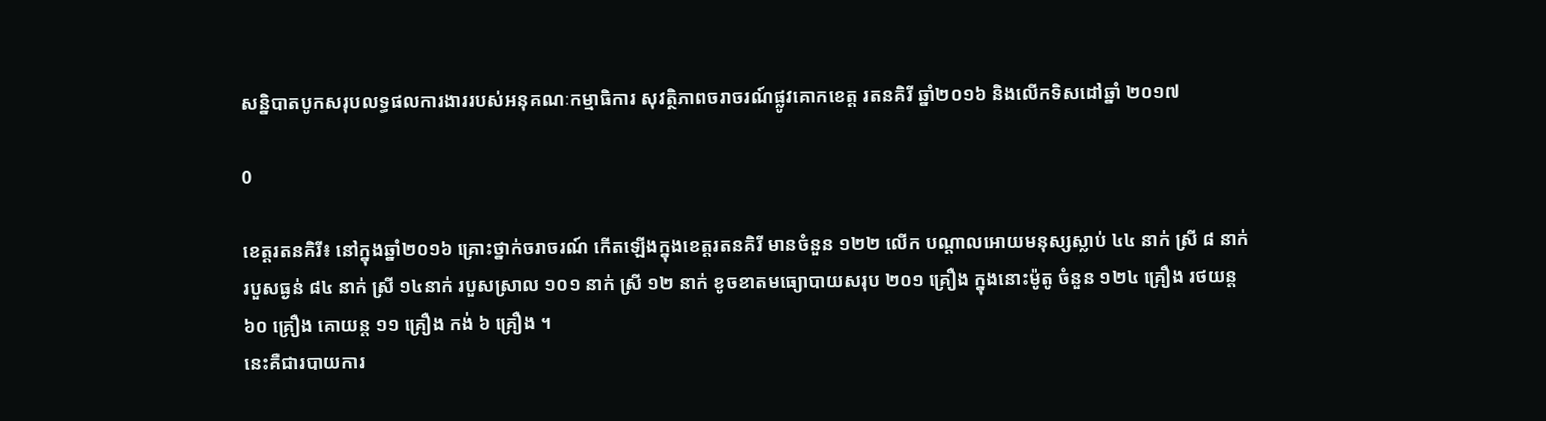សន្និបាតបូកសរុបលទ្ធផលការងាររបស់អនុគណៈកម្មាធិការ សុវត្ថិភាពចរាចរណ៍ផ្លូវគោកខេត្ត រតនគិរី ឆ្នាំ២០១៦ និងលើកទិសដៅឆ្នាំ ២០១៧

0

ខេត្តរតនគិរី៖ នៅក្នុងឆ្នាំ២០១៦ គ្រោះថ្នាក់ចរាចរណ៍ កើតឡើងក្នុងខេត្តរតនគិរី មានចំនួន ១២២ លើក បណ្តាលអោយមនុស្សស្លាប់ ៤៤ នាក់ ស្រី ៨ នាក់ របួសធ្ងន់ ៨៤ នាក់ ស្រី ១៤នាក់ របួសស្រាល ១០១ នាក់ ស្រី ១២ នាក់ ខូចខាតមធ្យោបាយសរុប ២០១ គ្រឿង ក្នុងនោះម៉ូតូ ចំនួន ១២៤ គ្រឿង រថយន្ត ៦០ គ្រឿង គោយន្ត ១១ គ្រឿង កង់ ៦ គ្រឿង ។
នេះគឺជារបាយការ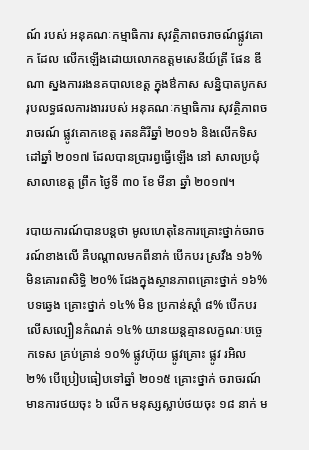ណ៍ របស់ អនុគណៈកម្មាធិការ សុវត្ថិភាពចរាចណ៍ផ្លូវគោក ដែល លើកឡើងដោយលោកឧត្តមសេនីយ៍ត្រី ផែន ឌីណា ស្នងការរងនគបាលខេត្ត ក្នុងឳកាស សន្និបាតបូកសរុបលទ្ធផលការងាររបស់ អនុគណៈកម្មាធិការ សុវត្ថិភាពចរាចរណ៍ ផ្លូវគោកខេត្ត រតនគិរីឆ្នាំ ២០១៦ និងលើកទិសដៅឆ្នាំ ២០១៧ ដែលបានប្រារព្វធ្វើឡើង នៅ សាលប្រជុំសាលាខេត្ត ព្រឹក ថ្ងៃទី ៣០ ខែ មីនា ឆ្នាំ ២០១៧។

របាយការណ៍បានបន្តថា មូលហេតុនៃការគ្រោះថ្នាក់ចរាចរណ៍ខាងលើ គឺបណ្តាលមកពីនាក់ បើកបរ ស្រវឹង ១៦% មិនគោរពសិទ្ធិ ២០% ជែងក្នុងស្ថានភាពគ្រោះថ្នាក់ ១៦% បទឆ្វេង គ្រោះថ្នាក់ ១៤% មិន ប្រកាន់ស្តាំ ៨% បើកបរលើសល្បឿនកំណត់ ១៤% យានយន្តគ្មានលក្ខណៈបច្ចេកទេស គ្រប់គ្រាន់ ១០% ផ្លូវហ៊ុយ ផ្លូវគ្រោះ ផ្លូវ រអិល ២% បើប្រៀបធៀបទៅឆ្នាំ ២០១៥ គ្រោះថ្នាក់ ចរាចរណ៍ មានការថយចុះ ៦ លើក មនុស្សស្លាប់ថយចុះ ១៨ នាក់ ម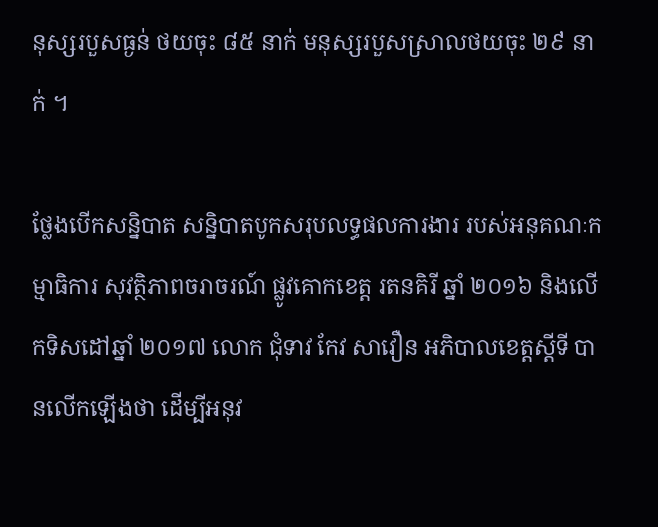នុស្សរបួសធ្ងន់ ថយចុះ ៨៥ នាក់ មនុស្សរបួសស្រាលថយចុះ ២៩ នាក់ ។

ថ្លែងបើកសន្និបាត សន្និបាតបូកសរុបលទ្ធផលការងារ របស់អនុគណៈកម្មាធិការ សុវត្ថិភាពចរាចរណ៍ ផ្លូវគោកខេត្ត រតនគិរី ឆ្នាំ ២០១៦ និងលើកទិសដៅឆ្នាំ ២០១៧ លោក ជុំទាវ កែវ សាវឿន អភិបាលខេត្តស្តីទី បានលើកឡើងថា ដើម្បីអនុវ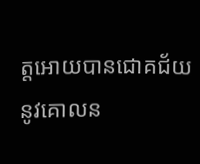ត្តអោយបានជោគជ័យ នូវគោលន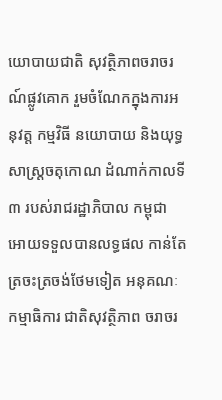យោបាយជាតិ សុវត្ថិភាពចរាចរណ៍ផ្លូវគោក រួមចំណែកក្នុងការអនុវត្ត កម្មវិធី នយោបាយ និងយុទ្ធសាស្ត្រចតុកោណ ដំណាក់កាលទី ៣ របស់រាជរដ្ឋាភិបាល កម្ពុជា អោយទទួលបានលទ្ធផល កាន់តែត្រចះត្រចង់ថែមទៀត អនុគណៈកម្មាធិការ ជាតិសុវត្ថិភាព ចរាចរ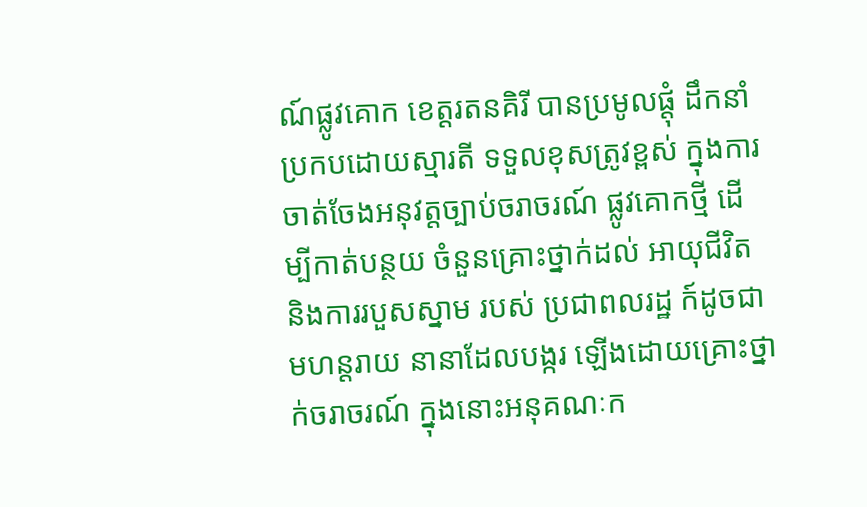ណ៍ផ្លូវគោក ខេត្តរតនគិរី បានប្រមូលផ្តុំ ដឹកនាំ ប្រកបដោយស្មារតី ទទួលខុសត្រូវខ្ពស់ ក្នុងការចាត់ចែងអនុវត្តច្បាប់ចរាចរណ៍ ផ្លូវគោកថ្មី ដើម្បីកាត់បន្ថយ ចំនួនគ្រោះថ្នាក់ដល់ អាយុជីវិត និងការរបួសស្នាម របស់ ប្រជាពលរដ្ឋ ក៍ដូចជា មហន្តរាយ នានាដែលបង្ករ ឡើងដោយគ្រោះថ្នាក់ចរាចរណ៍ ក្នុងនោះអនុគណៈក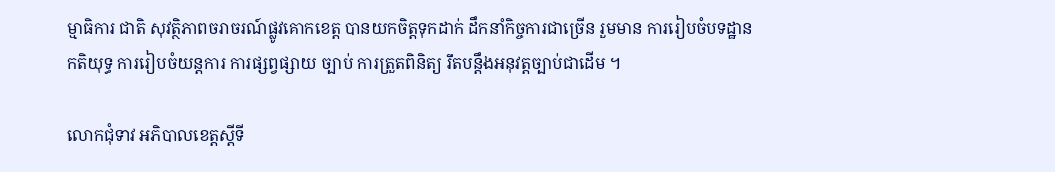ម្មាធិការ ជាតិ សុវត្ថិភាពចរាចរណ៍ផ្លូវគោកខេត្ត បានយកចិត្តទុកដាក់ ដឹកនាំកិច្ចការជាច្រើន រួមមាន ការរៀបចំបទដ្ឋាន កតិយុទ្ធ ការរៀបចំយន្តការ ការផ្សព្វផ្សាយ ច្បាប់ ការត្រួតពិនិត្យ រឹតបន្តឹងអនុវត្តច្បាប់ជាដើម ។

លោកជុំទាវ អភិបាលខេត្តស្តីទី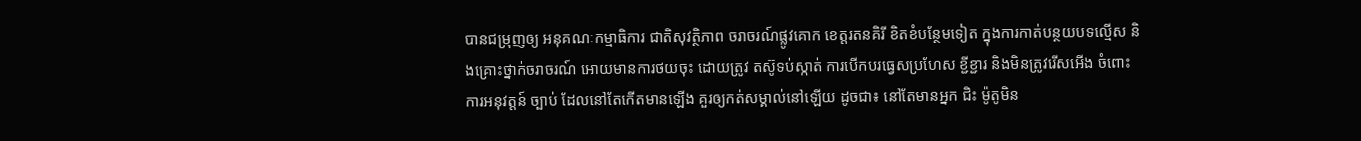បានជម្រុញឲ្យ អនុគណៈកម្មាធិការ ជាតិសុវត្ថិភាព ចរាចរណ៍ផ្លូវគោក ខេត្តរតនគិរី ខិតខំបន្ថែមទៀត ក្នុងការកាត់បន្ថយបទល្មើស និងគ្រោះថ្នាក់ចរាចរណ៍ អោយមានការថយចុះ ដោយត្រូវ តស៊ូទប់ស្កាត់ ការបើកបរធ្វេសប្រហែស ខ្ជីខ្ជារ និងមិនត្រូវរើសអើង ចំពោះការអនុវត្តន៍ ច្បាប់ ដែលនៅតែកើតមានឡើង គួរឲ្យកត់សម្គាល់នៅឡើយ ដូចជា៖ នៅតែមានអ្នក ជិះ ម៉ូតូមិន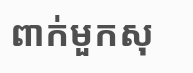ពាក់មួកសុ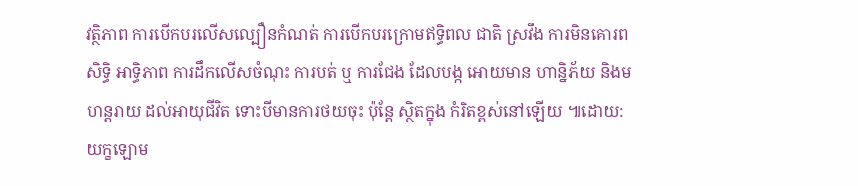វត្ថិភាព ការបើកបរលើសល្បឿនកំណត់ ការបើកបរក្រោមឥទ្ធិពល ជាតិ ស្រវឹង ការមិនគោរពសិទ្ធិ អាទ្ធិភាព ការដឹកលើសចំណុះ ការបត់ ឬ ការជែង ដែលបង្ក អោយមាន ហាន្និភ័យ និងមហន្តរាយ ដល់អាយុជីវិត ទោះបីមានការថយចុះ ប៉ុន្តែ ស្ថិតក្នុង កំរិតខ្ពស់នៅឡើយ ៕ដោយ: យក្ខឡោម